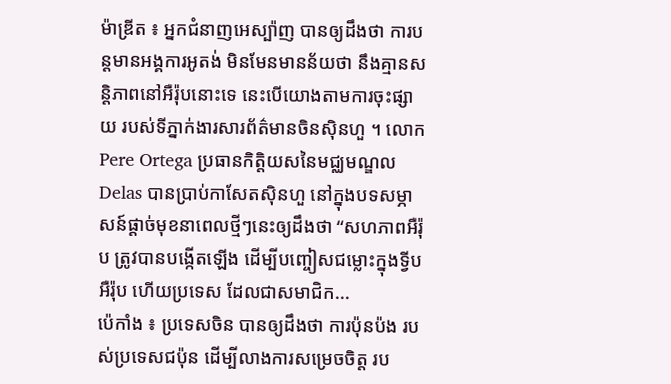ម៉ាឌ្រីត ៖ អ្នកជំនាញអេស្ប៉ាញ បានឲ្យដឹងថា ការបន្តមានអង្គការអូតង់ មិនមែនមានន័យថា នឹងគ្មានសន្តិភាពនៅអឺរ៉ុបនោះទេ នេះបើយោងតាមការចុះផ្សាយ របស់ទីភ្នាក់ងារសារព័ត៌មានចិនស៊ិនហួ ។ លោក Pere Ortega ប្រធានកិត្តិយសនៃមជ្ឈមណ្ឌល Delas បានប្រាប់កាសែតស៊ិនហួ នៅក្នុងបទសម្ភាសន៍ផ្តាច់មុខនាពេលថ្មីៗនេះឲ្យដឹងថា “សហភាពអឺរ៉ុប ត្រូវបានបង្កើតឡើង ដើម្បីបញ្ចៀសជម្លោះក្នុងទ្វីបអឺរ៉ុប ហើយប្រទេស ដែលជាសមាជិក...
ប៉េកាំង ៖ ប្រទេសចិន បានឲ្យដឹងថា ការប៉ុនប៉ង របស់ប្រទេសជប៉ុន ដើម្បីលាងការសម្រេចចិត្ត រប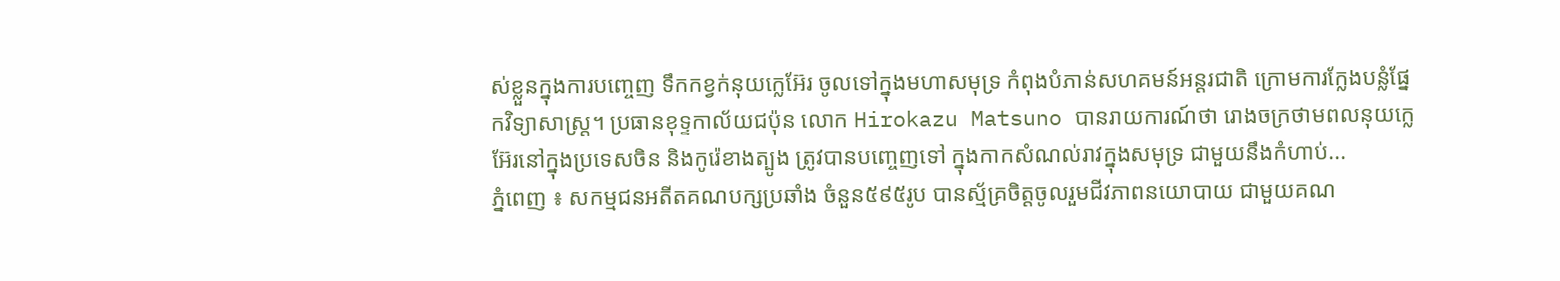ស់ខ្លួនក្នុងការបញ្ចេញ ទឹកកខ្វក់នុយក្លេអ៊ែរ ចូលទៅក្នុងមហាសមុទ្រ កំពុងបំភាន់សហគមន៍អន្តរជាតិ ក្រោមការក្លែងបន្លំផ្នែកវិទ្យាសាស្ត្រ។ ប្រធានខុទ្ទកាល័យជប៉ុន លោក Hirokazu Matsuno បានរាយការណ៍ថា រោងចក្រថាមពលនុយក្លេអ៊ែរនៅក្នុងប្រទេសចិន និងកូរ៉េខាងត្បូង ត្រូវបានបញ្ចេញទៅ ក្នុងកាកសំណល់រាវក្នុងសមុទ្រ ជាមួយនឹងកំហាប់...
ភ្នំពេញ ៖ សកម្មជនអតីតគណបក្សប្រឆាំង ចំនួន៥៩៥រូប បានស្ម័គ្រចិត្តចូលរួមជីវភាពនយោបាយ ជាមួយគណ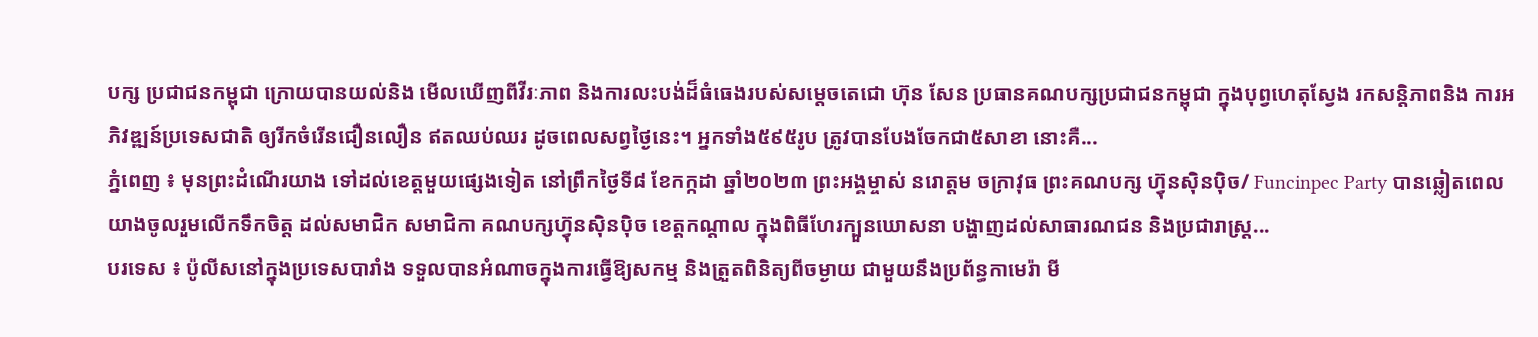បក្ស ប្រជាជនកម្ពុជា ក្រោយបានយល់និង មើលឃើញពីវីរៈភាព និងការលះបង់ដ៏ធំធេងរបស់សម្តេចតេជោ ហ៊ុន សែន ប្រធានគណបក្សប្រជាជនកម្ពុជា ក្នុងបុព្វហេតុស្វែង រកសន្តិភាពនិង ការអភិវឌ្ឍន៍ប្រទេសជាតិ ឲ្យរីកចំរើនជឿនលឿន ឥតឈប់ឈរ ដូចពេលសព្វថ្ងៃនេះ។ អ្នកទាំង៥៩៥រូប ត្រូវបានបែងចែកជា៥សាខា នោះគឺ...
ភ្នំពេញ ៖ មុនព្រះដំណើរយាង ទៅដល់ខេត្តមួយផ្សេងទៀត នៅព្រឹកថ្ងៃទី៨ ខែកក្កដា ឆ្នាំ២០២៣ ព្រះអង្គម្ចាស់ នរោត្តម ចក្រាវុធ ព្រះគណបក្ស ហ៊្វុនស៊ិនប៉ិច/ Funcinpec Party បានឆ្លៀតពេលយាងចូលរួមលើកទឹកចិត្ដ ដល់សមាជិក សមាជិកា គណបក្សហ៊្វុនស៊ិនប៉ិច ខេត្តកណ្តាល ក្នុងពិធីហែរក្បួនឃោសនា បង្ហាញដល់សាធារណជន និងប្រជារាស្ត្រ...
បរទេស ៖ ប៉ូលីសនៅក្នុងប្រទេសបារាំង ទទួលបានអំណាចក្នុងការធ្វើឱ្យសកម្ម និងត្រួតពិនិត្យពីចម្ងាយ ជាមួយនឹងប្រព័ន្ធកាមេរ៉ា មី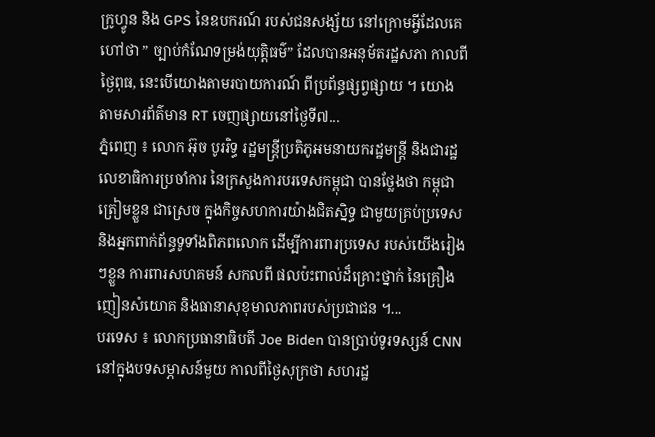ក្រូហ្វូន និង GPS នៃឧបករណ៍ របស់ជនសង្ស័យ នៅក្រោមអ្វីដែលគេហៅថា ” ច្បាប់កំណែទម្រង់យុត្តិធម៌” ដែលបានអនុម័តរដ្ឋសភា កាលពីថ្ងៃពុធ, នេះបើយោងតាមរបាយការណ៍ ពីប្រព័ន្ធផ្សព្វផ្សាយ ។ យោងតាមសារព័ត៌មាន RT ចេញផ្សាយនៅថ្ងៃទី៧...
ភ្នំពេញ ៖ លោក អ៊ុច បូររិទ្ធ រដ្ឋមន្រ្តីប្រតិភូអមនាយករដ្ឋមន្រ្តី និងជារដ្ឋលេខាធិការប្រចាំការ នៃក្រសួងការបរទេសកម្ពុជា បានថ្លែងថា កម្ពុជាត្រៀមខ្លួន ជាស្រេច ក្នុងកិច្ចសហការយ៉ាងជិតស្និទ្ធ ជាមួយគ្រប់ប្រទេស និងអ្នកពាក់ព័ន្ធទូទាំងពិភពលោក ដើម្បីការពារប្រទេស របស់យើងរៀងៗខ្លួន ការពារសហគមន៍ សកលពី ផលប៉ះពាល់ដ៏គ្រោះថ្នាក់ នៃគ្រឿងញៀនសំយោគ និងធានាសុខុមាលភាពរបស់ប្រជាជន ។...
បរទេស ៖ លោកប្រធានាធិបតី Joe Biden បានប្រាប់ទូរទស្សន៍ CNN នៅក្នុងបទសម្ភាសន៍មួយ កាលពីថ្ងៃសុក្រថា សហរដ្ឋ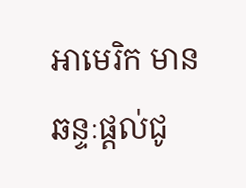អាមេរិក មានឆន្ទៈផ្តល់ជូ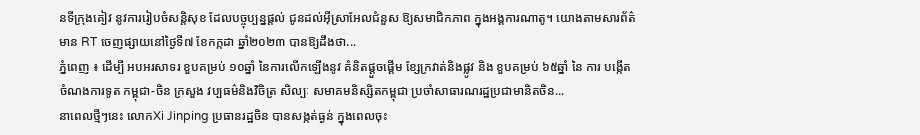នទីក្រុងគៀវ នូវការរៀបចំសន្តិសុខ ដែលបច្ចុប្បន្នផ្តល់ ជូនដល់អ៊ីស្រាអែលជំនួស ឱ្យសមាជិកភាព ក្នុងអង្គការណាតូ។ យោងតាមសារព័ត៌មាន RT ចេញផ្សាយនៅថ្ងៃទី៧ ខែកក្កដា ឆ្នាំ២០២៣ បានឱ្យដឹងថា...
ភ្នំពេញ ៖ ដើម្បី អបអរសាទរ ខួបគម្រប់ ១០ឆ្នាំ នៃការលើកឡើងនូវ គំនិតផ្ដួចផ្ដើម ខ្សែក្រវាត់និងផ្លូវ និង ខួបគម្រប់ ៦៥ឆ្នាំ នៃ ការ បង្កើត ចំណងការទូត កម្ពុជា-ចិន ក្រសួង វប្បធម៌និងវិចិត្រ សិល្បៈ សមាគមនិស្សិតកម្ពុជា ប្រចាំសាធារណរដ្ឋប្រជាមានិតចិន...
នាពេលថ្មីៗនេះ លោកXi Jinping ប្រធានរដ្ឋចិន បានសង្កត់ធ្ងន់ ក្នុងពេលចុះ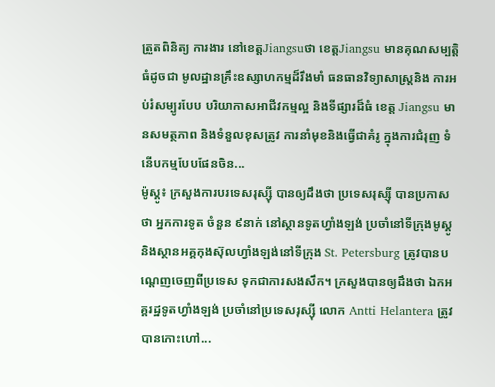ត្រួតពិនិត្យ ការងារ នៅខេត្តJiangsuថា ខេត្តJiangsu មានគុណសម្បត្តិធំដូចជា មូលដ្ឋានគ្រឹះឧស្សាហកម្មដ៏រឹងមាំ ធនធានវិទ្យាសាស្ត្រនិង ការអប់រំសម្បូរបែប បរិយាកាសអាជីវកម្មល្អ និងទីផ្សារដ៏ធំ ខេត្ត Jiangsu មានសមត្ថភាព និងទំនួលខុសត្រូវ ការនាំមុខនិងធ្វើជាគំរូ ក្នុងការជំរុញ ទំនើបកម្មបែបផែនចិន...
ម៉ូស្គូ៖ ក្រសួងការបរទេសរុស្ស៊ី បានឲ្យដឹងថា ប្រទេសរុស្ស៊ី បានប្រកាសថា អ្នកការទូត ចំនួន ៩នាក់ នៅស្ថានទូតហ្វាំងឡង់ ប្រចាំនៅទីក្រុងមូស្គូ និងស្ថានអគ្គកុងស៊ុលហ្វាំងឡង់នៅទីក្រុង St. Petersburg ត្រូវបានបណ្ដេញចេញពីប្រទេស ទុកជាការសងសឹក។ ក្រសួងបានឲ្យដឹងថា ឯកអគ្គរដ្ឋទូតហ្វាំងឡង់ ប្រចាំនៅប្រទេសរុស្ស៊ី លោក Antti Helantera ត្រូវបានកោះហៅ...